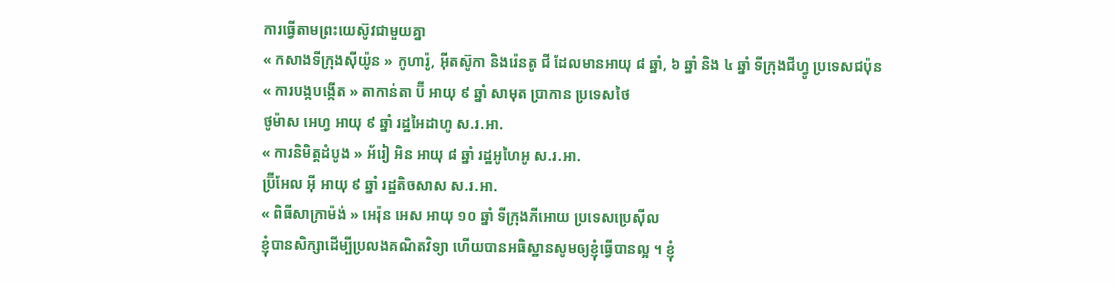ការធ្វើតាមព្រះយេស៊ូវជាមួយគ្នា
« កសាងទីក្រុងស៊ីយ៉ូន » កូហារ៉ូ, អ៊ីតស៊ូកា និងរ៉េនតូ ជី ដែលមានអាយុ ៨ ឆ្នាំ, ៦ ឆ្នាំ និង ៤ ឆ្នាំ ទីក្រុងជីហ្វូ ប្រទេសជប៉ុន
« ការបង្កបង្កើត » តាកាន់តា ប៊ី អាយុ ៩ ឆ្នាំ សាមុត ប្រាកាន ប្រទេសថៃ
ថូម៉ាស អេហ្វ អាយុ ៩ ឆ្នាំ រដ្ឋអៃដាហូ ស.រ.អា.
« ការនិមិត្តដំបូង » អ័រៀ អិន អាយុ ៨ ឆ្នាំ រដ្ឋអូហៃអូ ស.រ.អា.
ប៊្រីអែល អ៊ី អាយុ ៩ ឆ្នាំ រដ្ឋតិចសាស ស.រ.អា.
« ពិធីសាក្រាម៉ង់ » អេរ៉ុន អេស អាយុ ១០ ឆ្នាំ ទីក្រុងភីអោយ ប្រទេសប្រេស៊ីល
ខ្ញុំបានសិក្សាដើម្បីប្រលងគណិតវិទ្យា ហើយបានអធិស្ឋានសូមឲ្យខ្ញុំធ្វើបានល្អ ។ ខ្ញុំ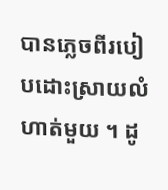បានភ្លេចពីរបៀបដោះស្រាយលំហាត់មួយ ។ ដូ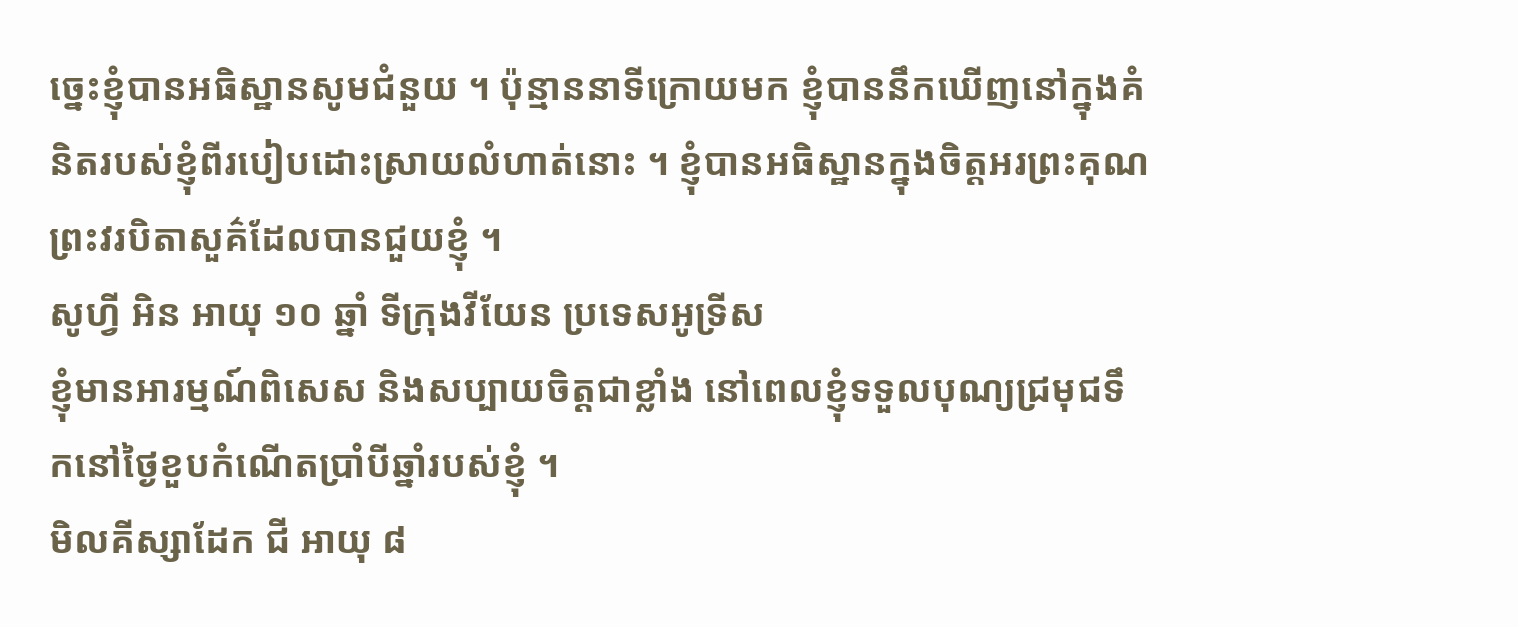ច្នេះខ្ញុំបានអធិស្ឋានសូមជំនួយ ។ ប៉ុន្មាននាទីក្រោយមក ខ្ញុំបាននឹកឃើញនៅក្នុងគំនិតរបស់ខ្ញុំពីរបៀបដោះស្រាយលំហាត់នោះ ។ ខ្ញុំបានអធិស្ឋានក្នុងចិត្តអរព្រះគុណព្រះវរបិតាសួគ៌ដែលបានជួយខ្ញុំ ។
សូហ្វី អិន អាយុ ១០ ឆ្នាំ ទីក្រុងវីយែន ប្រទេសអូទ្រីស
ខ្ញុំមានអារម្មណ៍ពិសេស និងសប្បាយចិត្តជាខ្លាំង នៅពេលខ្ញុំទទួលបុណ្យជ្រមុជទឹកនៅថ្ងៃខួបកំណើតប្រាំបីឆ្នាំរបស់ខ្ញុំ ។
មិលគីស្សាដែក ជី អាយុ ៨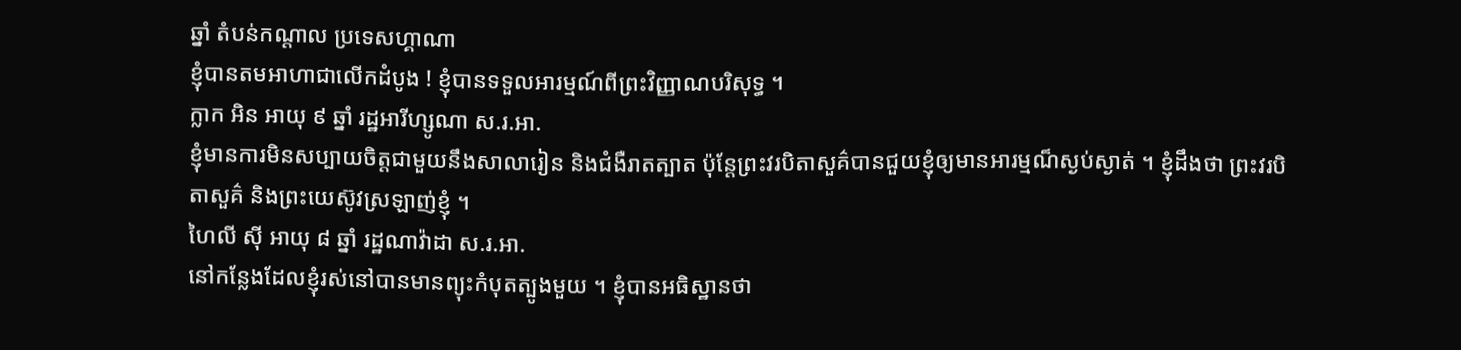ឆ្នាំ តំបន់កណ្តាល ប្រទេសហ្គាណា
ខ្ញុំបានតមអាហាជាលើកដំបូង ! ខ្ញុំបានទទួលអារម្មណ៍ពីព្រះវិញ្ញាណបរិសុទ្ធ ។
ក្លាក អិន អាយុ ៩ ឆ្នាំ រដ្ឋអារីហ្សូណា ស.រ.អា.
ខ្ញុំមានការមិនសប្បាយចិត្តជាមួយនឹងសាលារៀន និងជំងឺរាតត្បាត ប៉ុន្តែព្រះវរបិតាសួគ៌បានជួយខ្ញុំឲ្យមានអារម្មណ៏ស្ងប់ស្ងាត់ ។ ខ្ញុំដឹងថា ព្រះវរបិតាសួគ៌ និងព្រះយេស៊ូវស្រឡាញ់ខ្ញុំ ។
ហៃលី ស៊ី អាយុ ៨ ឆ្នាំ រដ្ឋណាវ៉ាដា ស.រ.អា.
នៅកន្លែងដែលខ្ញុំរស់នៅបានមានព្យុះកំបុតត្បូងមួយ ។ ខ្ញុំបានអធិស្ឋានថា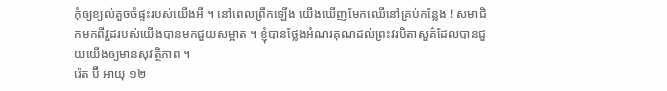កុំឲ្យខ្យល់គួចចំផ្ទះរបស់យើងអី ។ នៅពេលព្រឹកឡើង យើងឃើញមែកឈើនៅគ្រប់កន្លែង ! សមាជិកមកពីវួដរបស់យើងបានមកជួយសម្អាត ។ ខ្ញុំបានថ្លែងអំណរគុណដល់ព្រះវរបិតាសួគ៌ដែលបានជួយយើងឲ្យមានសុវត្ថិភាព ។
រ៉េត ប៊ី អាយុ ១២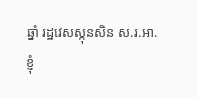ឆ្នាំ រដ្ឋវេសស្កុនសិន ស.រ.អា.
ខ្ញុំ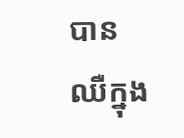បានឈឺក្នុង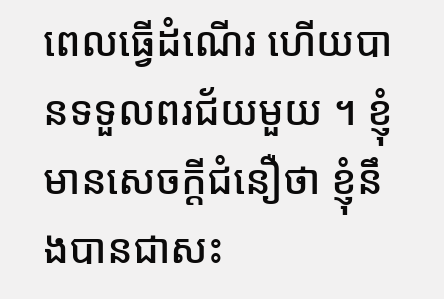ពេលធ្វើដំណើរ ហើយបានទទួលពរជ័យមួយ ។ ខ្ញុំមានសេចក្ដីជំនឿថា ខ្ញុំនឹងបានជាសះ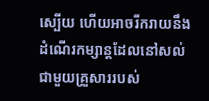ស្បើយ ហើយអាចរីករាយនឹងដំណើរកម្សាន្តដែលនៅសល់ជាមួយគ្រួសាររបស់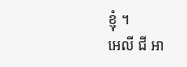ខ្ញុំ ។
អេលី ជី អា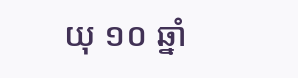យុ ១០ ឆ្នាំ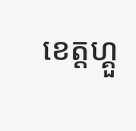ខេត្តហ្គួ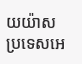យយ៉ាស ប្រទេសអេ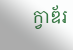ក្វាឌ័រ